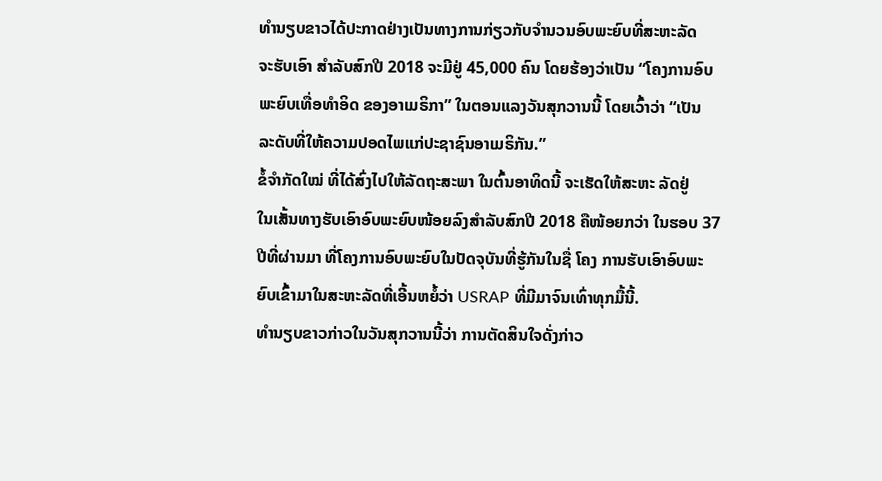ທຳນຽບຂາວໄດ້ປະກາດຢ່າງເປັນທາງການກ່ຽວກັບຈຳນວນອົບພະຍົບທີ່ສະຫະລັດ
ຈະຮັບເອົາ ສຳລັບສົກປີ 2018 ຈະມີຢູ່ 45,000 ຄົນ ໂດຍຮ້ອງວ່າເປັນ “ໂຄງການອົບ
ພະຍົບເທື່ອທຳອິດ ຂອງອາເມຣິກາ” ໃນຕອນແລງວັນສຸກວານນີ້ ໂດຍເວົ້າວ່າ “ເປັນ
ລະດັບທີ່ໃຫ້ຄວາມປອດໄພແກ່ປະຊາຊົນອາເມຣິກັນ.”
ຂໍ້ຈຳກັດໃໝ່ ທີ່ໄດ້ສົ່ງໄປໃຫ້ລັດຖະສະພາ ໃນຕົ້ນອາທິດນີ້ ຈະເຮັດໃຫ້ສະຫະ ລັດຢູ່
ໃນເສັ້ນທາງຮັບເອົາອົບພະຍົບໜ້ອຍລົງສຳລັບສົກປີ 2018 ຄືໜ້ອຍກວ່າ ໃນຮອບ 37
ປີທີ່ຜ່ານມາ ທີ່ໂຄງການອົບພະຍົບໃນປັດຈຸບັນທີ່ຮູ້ກັນໃນຊື່ ໂຄງ ການຮັບເອົາອົບພະ
ຍົບເຂົ້າມາໃນສະຫະລັດທີ່ເອີ້ນຫຍໍ້ວ່າ USRAP ທີ່ມີມາຈົນເທົ່າທຸກມື້ນີ້.
ທຳນຽບຂາວກ່າວໃນວັນສຸກວານນີ້ວ່າ ການຕັດສິນໃຈດັ່ງກ່າວ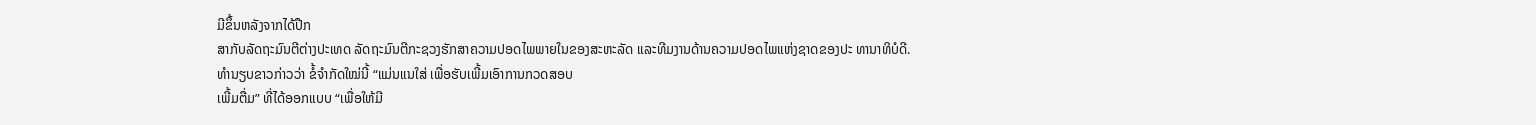ມີຂຶ້ນຫລັງຈາກໄດ້ປືກ
ສາກັບລັດຖະມົນຕີຕ່າງປະເທດ ລັດຖະມົນຕີກະຊວງຮັກສາຄວາມປອດໄພພາຍໃນຂອງສະຫະລັດ ແລະທີມງານດ້ານຄວາມປອດໄພແຫ່ງຊາດຂອງປະ ທານາທິບໍດີ.
ທຳນຽບຂາວກ່າວວ່າ ຂໍ້ຈຳກັດໃໝ່ນີ້ “ແມ່ນແນໃສ່ ເພື່ອຮັບເພີ້ມເອົາການກວດສອບ
ເພີ້ມຕື່ມ” ທີ່ໄດ້ອອກແບບ “ເພື່ອໃຫ້ມີ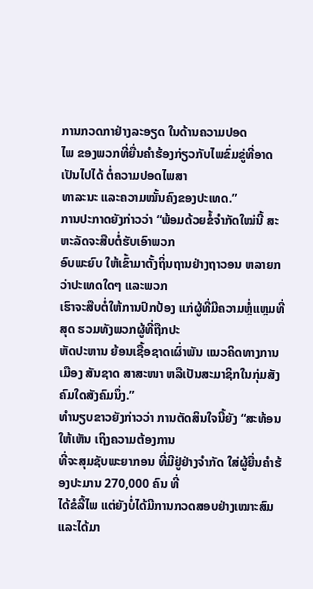ການກວດກາຢ່າງລະອຽດ ໃນດ້ານຄວາມປອດ
ໄພ ຂອງພວກທີ່ຍື່ນຄຳຮ້ອງກ່ຽວກັບໄພຂົ່ມຂູ່ທີ່ອາດເປັນໄປໄດ້ ຕໍ່ຄວາມປອດໄພສາ
ທາລະນະ ແລະຄວາມໝັ້ນຄົງຂອງປະເທດ.”
ການປະກາດຍັງກ່າວວ່າ “ພ້ອມດ້ວຍຂໍ້ຈຳກັດໃໝ່ນີ້ ສະຫະລັດຈະສືບຕໍ່ຮັບເອົາພວກ
ອົບພະຍົບ ໃຫ້ເຂົ້າມາຕັ້ງຖິ່ນຖານຢ່າງຖາວອນ ຫລາຍກວ່າປະເທດໃດໆ ແລະພວກ
ເຮົາຈະສືບຕໍ່ໃຫ້ການປົກປ້ອງ ແກ່ຜູ້ທີ່ມີຄວາມຫຼໍ່ແຫຼມທີ່ສຸດ ຮວມທັງພວກຜູ້ທີ່ຖືກປະ
ຫັດປະຫານ ຍ້ອນເຊື້ອຊາດເຜົ່າພັນ ແນວຄິດທາງການເມືອງ ສັນຊາດ ສາສະໜາ ຫລືເປັນສະມາຊິກໃນກຸ່ມສັງຄົມໃດສັງຄົມນຶ່ງ.”
ທຳນຽບຂາວຍັງກ່າວວ່າ ການຕັດສິນໃຈນີ້ຍັງ “ສະທ້ອນໃຫ້ເຫັນ ເຖິງຄວາມຕ້ອງການ
ທີ່ຈະສຸມຊັບພະຍາກອນ ທີ່ມີຢູ່ຢ່າງຈຳກັດ ໃສ່ຜູ້ຍື່ນຄຳຮ້ອງປະມານ 270,000 ຄົນ ທີ່
ໄດ້ຂໍລີ້ໄພ ແຕ່ຍັງບໍ່ໄດ້ມີການກວດສອບຢ່າງເໝາະສົມ ແລະໄດ້ມາ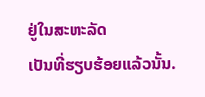ຢູ່ໃນສະຫະລັດ
ເປັນທີ່ຮຽບຮ້ອຍແລ້ວນັ້ນ.